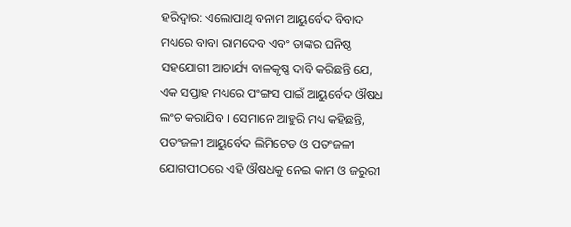ହରିଦ୍ୱାର: ଏଲୋପାଥି ବନାମ ଆୟୁର୍ବେଦ ବିବାଦ ମଧ୍ୟରେ ବାବା ରାମଦେବ ଏବଂ ତାଙ୍କର ଘନିଷ୍ଠ ସହଯୋଗୀ ଆଚାର୍ଯ୍ୟ ବାଳକୃଷ୍ଣ ଦାବି କରିଛନ୍ତି ଯେ, ଏକ ସପ୍ତାହ ମଧ୍ୟରେ ପଂଙ୍ଗସ ପାଇଁ ଆୟୁର୍ବେଦ ଔଷଧ ଲଂଚ କରାଯିବ । ସେମାନେ ଆହୁରି ମଧ୍ୟ କହିଛନ୍ତି, ପତଂଜଳୀ ଆୟୁର୍ବେଦ ଲିମିଟେଡ ଓ ପତଂଜଳୀ ଯୋଗପୀଠରେ ଏହି ଔଷଧକୁ ନେଇ କାମ ଓ ଜରୁରୀ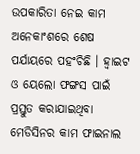ଉପକାରିତା ନେଇ କାମ ଅନେକାଂଶରେ ଶେଷ ପର୍ଯାୟରେ ପହଂଚିଛି । ହ୍ୱାଇଟ ଓ ୟେଲୋ ଫଙ୍ଗସ ପାଇଁ ପ୍ରସ୍ତୁତ କରାଯାଇଥିବା ମେଡିସିନର କାମ ଫାଇନାଲ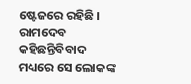ଷ୍ଟେଜରେ ରହିଛି । ରାମଦେବ କହିଛନ୍ତିବିବାଦ ମଧ୍ୟରେ ସେ ଲୋକଙ୍କ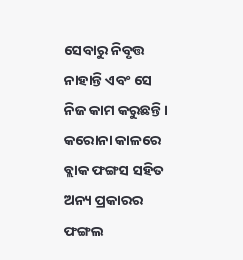ସେବାରୁ ନିବୃତ୍ତ ନାହାନ୍ତି ଏବଂ ସେ ନିଜ କାମ କରୁଛନ୍ତି । କରୋନା କାଳରେ ବ୍ଲାକ ଫଙ୍ଗସ ସହିତ ଅନ୍ୟ ପ୍ରକାରର ଫଙ୍ଗଲ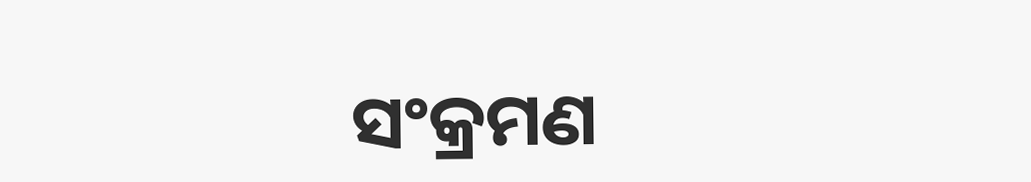ସଂକ୍ରମଣ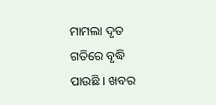ମାମଲା ଦୃତ ଗତିରେ ବୃଦ୍ଧି ପାଉଛି । ଖବର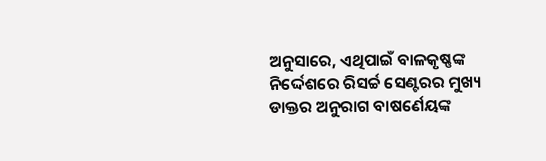ଅନୁସାରେ, ଏଥିପାଇଁ ବାଳକୃଷ୍ଣଙ୍କ ନିର୍ଦ୍ଦେଶରେ ରିସର୍ଚ୍ଚ ସେଣ୍ଟରର ମୁଖ୍ୟ ଡାକ୍ତର ଅନୁରାଗ ବାଷର୍ଣେୟଙ୍କ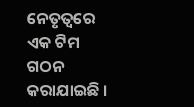ନେତୃତ୍ୱରେ ଏକ ଟିମ ଗଠନ କରାଯାଇଛି ।